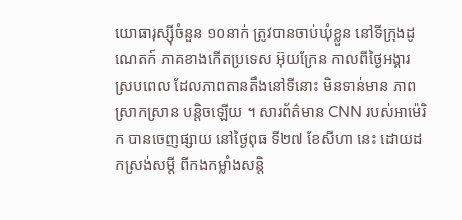យោធារុស្ស៊ីចំនួន ១០នាក់ ត្រូវបានចាប់ឃុំខ្លួន នៅទីក្រុងដូណេតក៍ ភាគខាងកើតប្រទេស អ៊ុយក្រែន កាលពីថ្ងៃអង្គារ ស្របពេល ដែលភាពតានតឹងនៅទីនោះ មិនទាន់មាន ភាពស្រាកស្រាន បន្តិចឡើយ ។ សារព័ត៌មាន CNN របស់អាម៉េរិក បានចេញផ្សាយ នៅថ្ងៃពុធ ទី២៧ ខែសីហា នេះ ដោយដកស្រង់សម្តី ពីកងកម្លាំងសន្តិ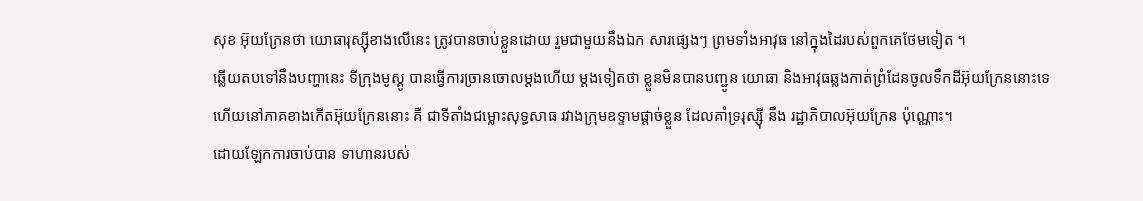សុខ អ៊ុយក្រែនថា យោធារុស្ស៊ីខាងលើនេះ ត្រូវបានចាប់ខ្លួនដោយ រួមជាមួយនឹងឯក សារផ្សេងៗ ព្រមទាំងអាវុធ នៅក្នុងដៃរបស់ពួកគេថែមទៀត ។
ឆ្លើយតបទៅនឹងបញ្ហានេះ ទីក្រុងមូស្គូ បានធ្វើការច្រានចោលម្តងហើយ ម្តងទៀតថា ខ្លួនមិនបានបញ្ជូន យោធា និងអាវុធឆ្លងកាត់ព្រំដែនចូលទឹកដីអ៊ុយក្រែននោះទេ ហើយនៅភាគខាងកើតអ៊ុយក្រែននោះ គឺ ជាទីតាំងជម្លោះសុទ្ធសាធ រវាងក្រុមឧទ្ទាមផ្តាច់ខ្លួន ដែលគាំទ្ររុស្ស៊ី នឹង រដ្ឋាភិបាលអ៊ុយក្រែន ប៉ុណ្ណោះ។
ដោយឡែកការចាប់បាន ទាហានរបស់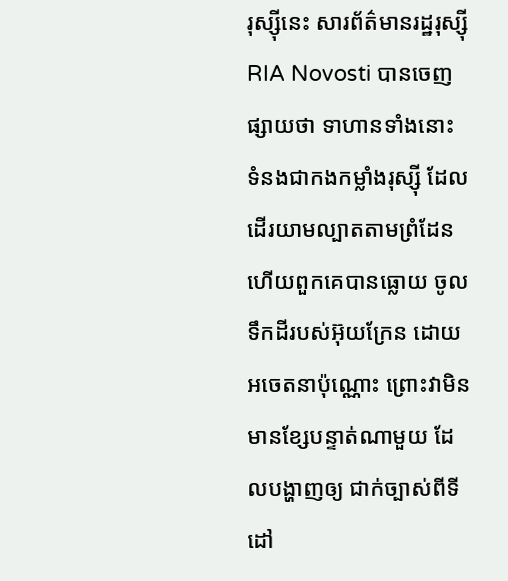រុស្ស៊ីនេះ សារព័ត៌មានរដ្ឋរុស្ស៊ី RIA Novosti បានចេញផ្សាយថា ទាហានទាំងនោះ ទំនងជាកងកម្លាំងរុស្ស៊ី ដែលដើរយាមល្បាតតាមព្រំដែន ហើយពួកគេបានធ្លោយ ចូលទឹកដីរបស់អ៊ុយក្រែន ដោយអចេតនាប៉ុណ្ណោះ ព្រោះវាមិនមានខ្សែបន្ទាត់ណាមួយ ដែលបង្ហាញឲ្យ ជាក់ច្បាស់ពីទីដៅ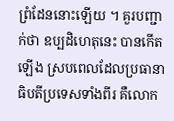ព្រំដែននោះឡើយ ។ គួរបញ្ជាក់ថា ឧប្បដិហេតុនេះ បានកើតឡើង ស្របពេលដែលប្រធានាធិបតីប្រទេសទាំងពីរ គឺលោក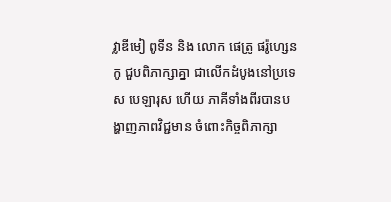វ្លាឌីមៀ ពូទីន និង លោក ផេត្រូ ផរ៉ូហ្សេនកូ ជួបពិភាក្សាគ្នា ជាលើកដំបូងនៅប្រទេស បេឡារុស ហើយ ភាគីទាំងពីរបានបង្ហាញភាពវិជ្ជមាន ចំពោះកិច្ចពិភាក្សា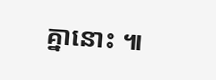គ្នានោះ ៕